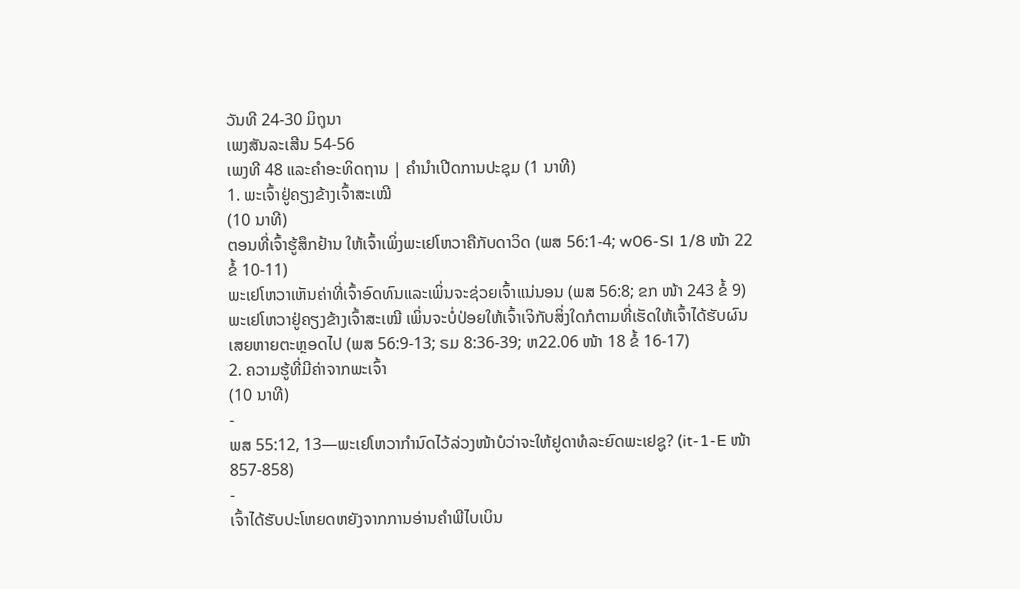ວັນທີ 24-30 ມິຖຸນາ
ເພງສັນລະເສີນ 54-56
ເພງທີ 48 ແລະຄຳອະທິດຖານ | ຄຳນຳເປີດການປະຊຸມ (1 ນາທີ)
1. ພະເຈົ້າຢູ່ຄຽງຂ້າງເຈົ້າສະເໝີ
(10 ນາທີ)
ຕອນທີ່ເຈົ້າຮູ້ສຶກຢ້ານ ໃຫ້ເຈົ້າເພິ່ງພະເຢໂຫວາຄືກັບດາວິດ (ພສ 56:1-4; w06-SI 1/8 ໜ້າ 22 ຂໍ້ 10-11)
ພະເຢໂຫວາເຫັນຄ່າທີ່ເຈົ້າອົດທົນແລະເພິ່ນຈະຊ່ວຍເຈົ້າແນ່ນອນ (ພສ 56:8; ຂກ ໜ້າ 243 ຂໍ້ 9)
ພະເຢໂຫວາຢູ່ຄຽງຂ້າງເຈົ້າສະເໝີ ເພິ່ນຈະບໍ່ປ່ອຍໃຫ້ເຈົ້າເຈິກັບສິ່ງໃດກໍຕາມທີ່ເຮັດໃຫ້ເຈົ້າໄດ້ຮັບຜົນເສຍຫາຍຕະຫຼອດໄປ (ພສ 56:9-13; ຣມ 8:36-39; ຫ22.06 ໜ້າ 18 ຂໍ້ 16-17)
2. ຄວາມຮູ້ທີ່ມີຄ່າຈາກພະເຈົ້າ
(10 ນາທີ)
-
ພສ 55:12, 13—ພະເຢໂຫວາກຳນົດໄວ້ລ່ວງໜ້າບໍວ່າຈະໃຫ້ຢູດາທໍລະຍົດພະເຢຊູ? (it-1-E ໜ້າ 857-858)
-
ເຈົ້າໄດ້ຮັບປະໂຫຍດຫຍັງຈາກການອ່ານຄຳພີໄບເບິນ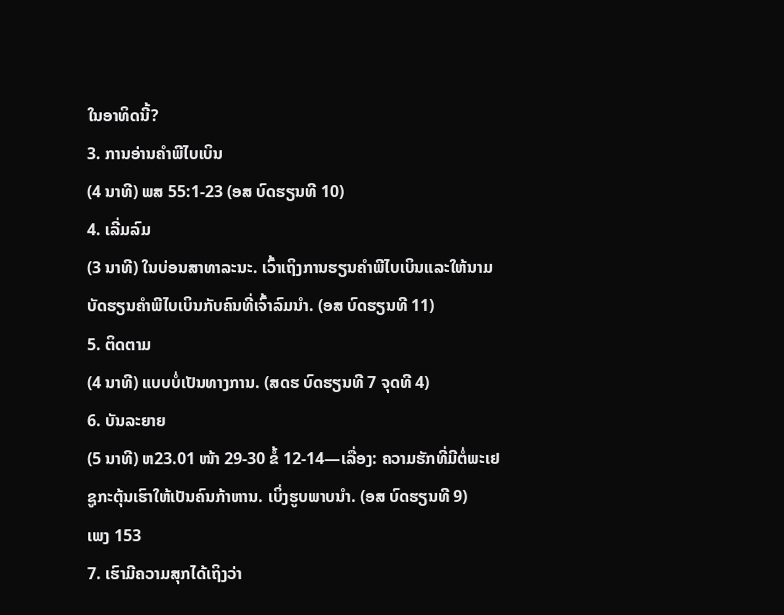ໃນອາທິດນີ້?
3. ການອ່ານຄຳພີໄບເບິນ
(4 ນາທີ) ພສ 55:1-23 (ອສ ບົດຮຽນທີ 10)
4. ເລີ່ມລົມ
(3 ນາທີ) ໃນບ່ອນສາທາລະນະ. ເວົ້າເຖິງການຮຽນຄຳພີໄບເບິນແລະໃຫ້ນາມບັດຮຽນຄຳພີໄບເບິນກັບຄົນທີ່ເຈົ້າລົມນຳ. (ອສ ບົດຮຽນທີ 11)
5. ຕິດຕາມ
(4 ນາທີ) ແບບບໍ່ເປັນທາງການ. (ສດຮ ບົດຮຽນທີ 7 ຈຸດທີ 4)
6. ບັນລະຍາຍ
(5 ນາທີ) ຫ23.01 ໜ້າ 29-30 ຂໍ້ 12-14—ເລື່ອງ: ຄວາມຮັກທີ່ມີຕໍ່ພະເຢຊູກະຕຸ້ນເຮົາໃຫ້ເປັນຄົນກ້າຫານ. ເບິ່ງຮູບພາບນຳ. (ອສ ບົດຮຽນທີ 9)
ເພງ 153
7. ເຮົາມີຄວາມສຸກໄດ້ເຖິງວ່າ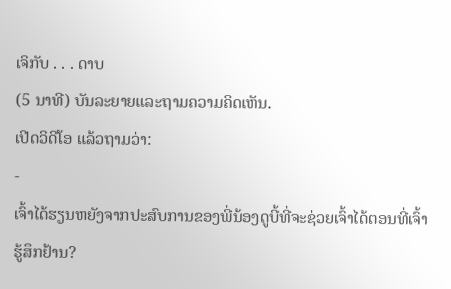ເຈິກັບ . . . ດາບ
(5 ນາທີ) ບັນລະຍາຍແລະຖາມຄວາມຄິດເຫັນ.
ເປີດວິດີໂອ ແລ້ວຖາມວ່າ:
-
ເຈົ້າໄດ້ຮຽນຫຍັງຈາກປະສົບການຂອງພີ່ນ້ອງດູບີ້ທີ່ຈະຊ່ວຍເຈົ້າໄດ້ຕອນທີ່ເຈົ້າຮູ້ສຶກຢ້ານ?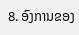8. ອົງການຂອງ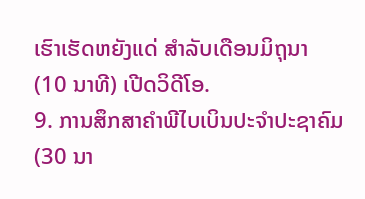ເຮົາເຮັດຫຍັງແດ່ ສຳລັບເດືອນມິຖຸນາ
(10 ນາທີ) ເປີດວິດີໂອ.
9. ການສຶກສາຄຳພີໄບເບິນປະຈຳປະຊາຄົມ
(30 ນາ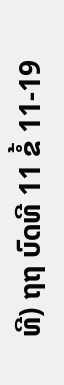ທີ) ຖຖ ບົດທີ 11 ຂໍ້ 11-19